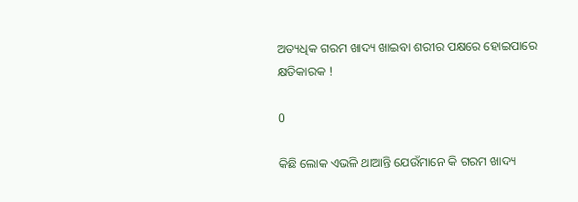ଅତ୍ୟଧିକ ଗରମ ଖାଦ୍ୟ ଖାଇବା ଶରୀର ପକ୍ଷରେ ହୋଇପାରେ କ୍ଷତିକାରକ !

0

କିଛି ଲୋକ ଏଭଳି ଥାଆନ୍ତି ଯେଉଁମାନେ କି ଗରମ ଖାଦ୍ୟ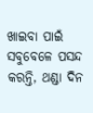ଖାଇବା ପାଇଁ ସବୁବେଳେ ପସନ୍ଦ କରନ୍ତି, ଥଣ୍ଡା ଦିନ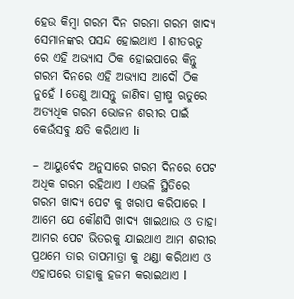ହେଉ କିମ୍ବା ଗରମ ଦିନ ଗରମା ଗରମ ଖାଦ୍ୟ ସେମାନଙ୍କର ପସନ୍ଦ ହୋଇଥାଏ l ଶୀତଋତୁ ରେ ଏହି ଅଭ୍ୟାସ ଠିକ ହୋଇପାରେ କିନ୍ତୁ ଗରମ ଦିନରେ ଏହି ଅଭ୍ୟାସ ଆଦୌ ଠିକ ନୁହେଁ l ତେଣୁ ଆସନ୍ତୁ ଜାଣିବା ଗ୍ରୀଷ୍ମ ଋତୁରେ ଅତ୍ୟଧିକ ଗରମ ଭୋଜନ ଶରୀର ପାଇଁ କେଉଁସବୁ କ୍ଷତି କରିଥାଏ li

– ଆୟୁର୍ବେଦ ଅନୁସାରେ ଗରମ ଦିନରେ ପେଟ ଅଧିକ ଗରମ ରହିଥାଏ l ଏଭଳି ସ୍ଥିତିରେ ଗରମ ଖାଦ୍ୟ ପେଟ କୁ ଖରାପ କରିପାରେ l ଆମେ ଯେ କୌଣସି ଖାଦ୍ୟ ଖାଇଥାଉ ଓ ତାହା ଆମର ପେଟ ଭିତରକୁ ଯାଇଥାଏ ଆମ ଶରୀର ପ୍ରଥମେ ତାର ତାପମାତ୍ରା କୁ ଥଣ୍ଡା କରିଥାଏ ଓ ଏହାପରେ ତାହାକୁ ହଜମ କରାଇଥାଏ l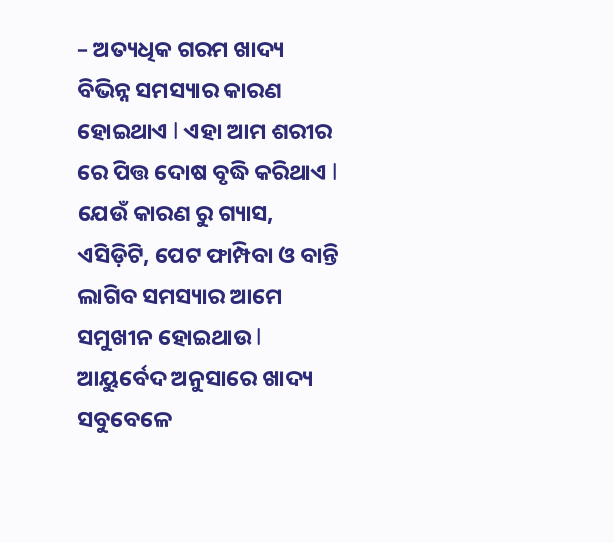– ଅତ୍ୟଧିକ ଗରମ ଖାଦ୍ୟ ବିଭିନ୍ନ ସମସ୍ୟାର କାରଣ ହୋଇଥାଏ l ଏହା ଆମ ଶରୀର ରେ ପିତ୍ତ ଦୋଷ ବୃଦ୍ଧି କରିଥାଏ l ଯେଉଁ କାରଣ ରୁ ଗ୍ୟାସ, ଏସିଡ଼ିଟି, ପେଟ ଫାମ୍ପିବା ଓ ବାନ୍ତି ଲାଗିବ ସମସ୍ୟାର ଆମେ ସମୁଖୀନ ହୋଇଥାଉ l ଆୟୁର୍ବେଦ ଅନୁସାରେ ଖାଦ୍ୟ ସବୁବେଳେ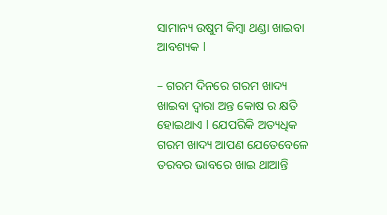ସାମାନ୍ୟ ଉଷୁମ କିମ୍ବା ଥଣ୍ଡା ଖାଇବା ଆବଶ୍ୟକ l

– ଗରମ ଦିନରେ ଗରମ ଖାଦ୍ୟ ଖାଇବା ଦ୍ୱାରା ଅନ୍ତ କୋଷ ର କ୍ଷତି ହୋଇଥାଏ l ଯେପରିକି ଅତ୍ୟଧିକ ଗରମ ଖାଦ୍ୟ ଆପଣ ଯେତେବେଳେ ତରବର ଭାବରେ ଖାଇ ଥାଆନ୍ତି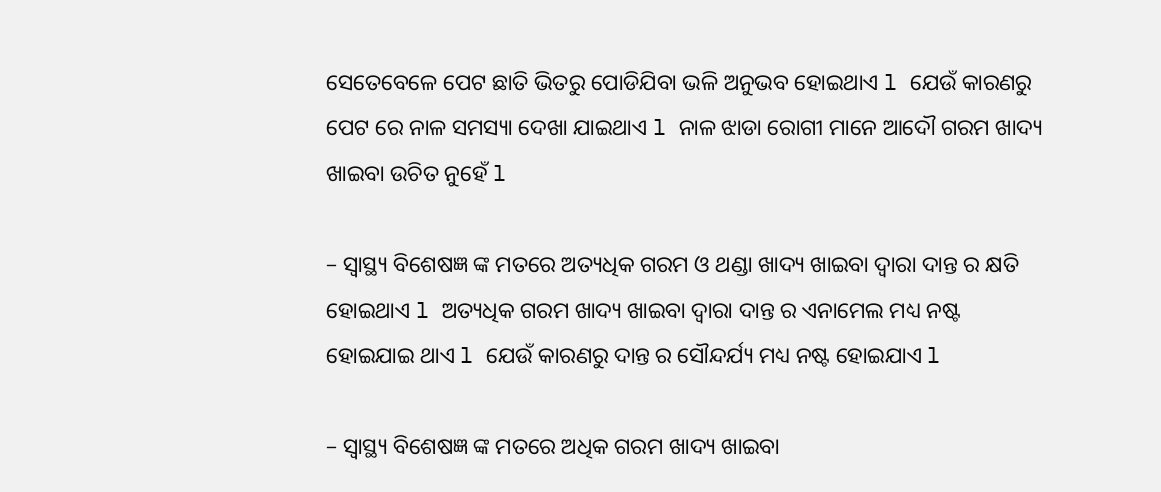ସେତେବେଳେ ପେଟ ଛାତି ଭିତରୁ ପୋଡିଯିବା ଭଳି ଅନୁଭବ ହୋଇଥାଏ l ଯେଉଁ କାରଣରୁ ପେଟ ରେ ନାଳ ସମସ୍ୟା ଦେଖା ଯାଇଥାଏ l ନାଳ ଝାଡା ରୋଗୀ ମାନେ ଆଦୌ ଗରମ ଖାଦ୍ୟ ଖାଇବା ଉଚିତ ନୁହେଁ l

– ସ୍ୱାସ୍ଥ୍ୟ ବିଶେଷଜ୍ଞ ଙ୍କ ମତରେ ଅତ୍ୟଧିକ ଗରମ ଓ ଥଣ୍ଡା ଖାଦ୍ୟ ଖାଇବା ଦ୍ୱାରା ଦାନ୍ତ ର କ୍ଷତି ହୋଇଥାଏ l ଅତ୍ୟଧିକ ଗରମ ଖାଦ୍ୟ ଖାଇବା ଦ୍ୱାରା ଦାନ୍ତ ର ଏନାମେଲ ମଧ୍ୟ ନଷ୍ଟ ହୋଇଯାଇ ଥାଏ l ଯେଉଁ କାରଣରୁ ଦାନ୍ତ ର ସୌନ୍ଦର୍ଯ୍ୟ ମଧ୍ୟ ନଷ୍ଟ ହୋଇଯାଏ l

– ସ୍ୱାସ୍ଥ୍ୟ ବିଶେଷଜ୍ଞ ଙ୍କ ମତରେ ଅଧିକ ଗରମ ଖାଦ୍ୟ ଖାଇବା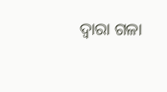ଦ୍ୱାରା ଗଳା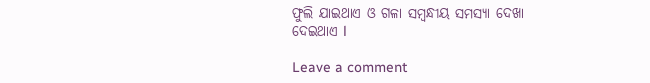ଫୁଲି ଯାଇଥାଏ ଓ ଗଳା ସମ୍ବନ୍ଧୀୟ ସମସ୍ୟା ଦେଖା ଦେଇଥାଏ l

Leave a comment